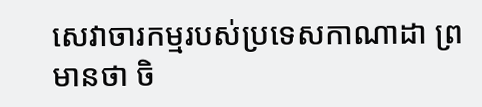សេវាចារកម្មរបស់ប្រទេសកាណាដា ព្រមានថា ចិ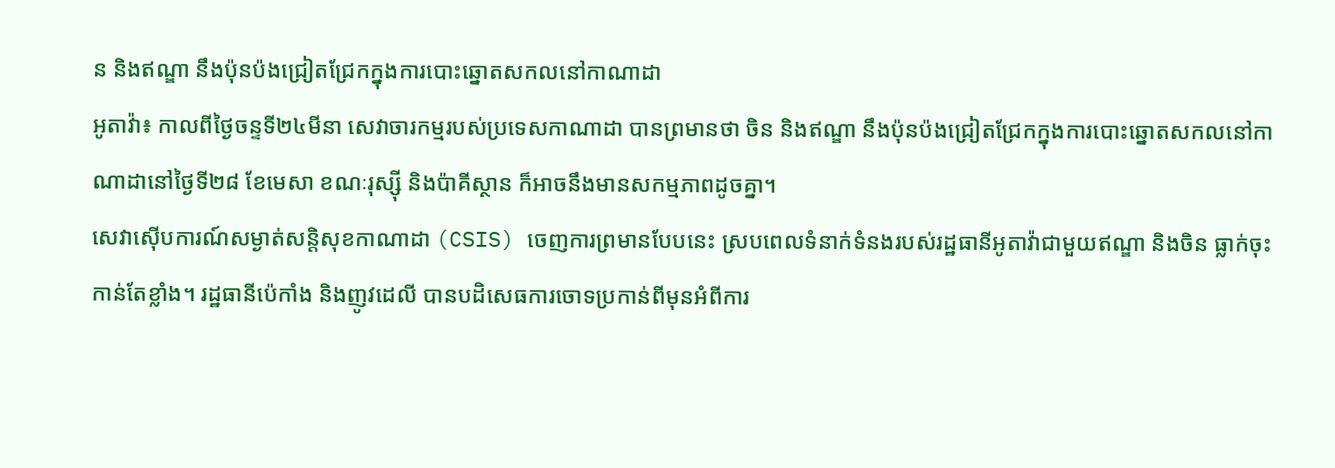ន និងឥណ្ឌា នឹងប៉ុនប៉ងជ្រៀតជ្រែកក្នុងការបោះឆ្នោតសកលនៅកាណាដា
អូតាវ៉ា៖ កាលពីថ្ងៃចន្ទទី២៤មីនា សេវាចារកម្មរបស់ប្រទេសកាណាដា បានព្រមានថា ចិន និងឥណ្ឌា នឹងប៉ុនប៉ងជ្រៀតជ្រែកក្នុងការបោះឆ្នោតសកលនៅកាណាដានៅថ្ងៃទី២៨ ខែមេសា ខណៈរុស្ស៊ី និងប៉ាគីស្ថាន ក៏អាចនឹងមានសកម្មភាពដូចគ្នា។
សេវាស៊ើបការណ៍សម្ងាត់សន្តិសុខកាណាដា (CSIS) ចេញការព្រមានបែបនេះ ស្របពេលទំនាក់ទំនងរបស់រដ្ឋធានីអូតាវ៉ាជាមួយឥណ្ឌា និងចិន ធ្លាក់ចុះកាន់តែខ្លាំង។ រដ្ឋធានីប៉េកាំង និងញូវដេលី បានបដិសេធការចោទប្រកាន់ពីមុនអំពីការ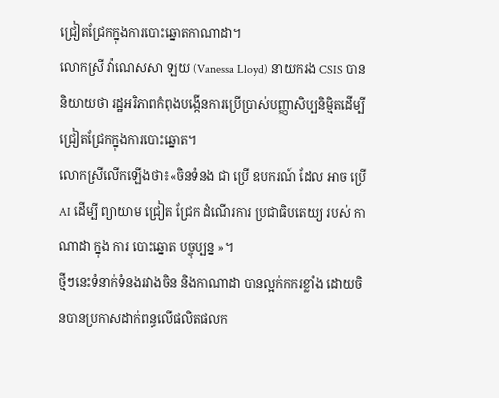ជ្រៀតជ្រែកក្នុងការបោះឆ្នោតកាណាដា។
លោកស្រី វ៉ាណេសសា ឡយ (Vanessa Lloyd) នាយករង CSIS បាននិយាយថា រដ្ឋអរិភាពកំពុងបង្កើនការប្រើប្រាស់បញ្ញាសិប្បនិម្មិតដើម្បីជ្រៀតជ្រែកក្នុងការបោះឆ្នោត។
លោកស្រីលើកឡើងថា៖«ចិនទំនង ជា ប្រើ ឧបករណ៍ ដែល អាច ប្រើ AI ដើម្បី ព្យាយាម ជ្រៀត ជ្រែក ដំណើរការ ប្រជាធិបតេយ្យ របស់ កាណាដា ក្នុង ការ បោះឆ្នោត បច្ចុប្បន្ន »។
ថ្មីៗនេះទំនាក់ទំនងរវាងចិន និងកាណាដា បានល្អក់កករខ្លាំង ដោយចិនបានប្រកាសដាក់ពន្ធលើផលិតផលក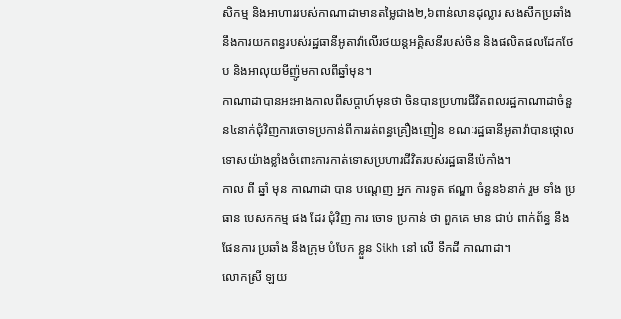សិកម្ម និងអាហាររបស់កាណាដាមានតម្លៃជាង២,៦ពាន់លានដុល្លារ សងសឹកប្រឆាំងនឹងការយកពន្ធរបស់រដ្ឋធានីអូតាវ៉ាលើរថយន្តអគ្គិសនីរបស់ចិន និងផលិតផលដែកថែប និងអាលុយមីញ៉ូមកាលពីឆ្នាំមុន។
កាណាដាបានអះអាងកាលពីសប្តាហ៍មុនថា ចិនបានប្រហារជីវិតពលរដ្ឋកាណាដាចំនួន៤នាក់ជុំវិញការចោទប្រកាន់ពីការរត់ពន្ធគ្រឿងញៀន ខណៈរដ្ឋធានីអូតាវ៉ាបានថ្កោលទោសយ៉ាងខ្លាំងចំពោះការកាត់ទោសប្រហារជីវិតរបស់រដ្ឋធានីប៉េកាំង។
កាល ពី ឆ្នាំ មុន កាណាដា បាន បណ្ដេញ អ្នក ការទូត ឥណ្ឌា ចំនួន៦នាក់ រួម ទាំង ប្រធាន បេសកកម្ម ផង ដែរ ជុំវិញ ការ ចោទ ប្រកាន់ ថា ពួកគេ មាន ជាប់ ពាក់ព័ន្ធ នឹង ផែនការ ប្រឆាំង នឹងក្រុម បំបែក ខ្លួន Sikh នៅ លើ ទឹកដី កាណាដា។
លោកស្រី ឡយ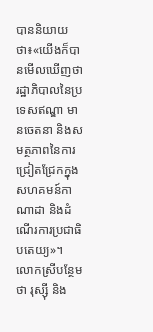បាននិយាយថា៖«យើងក៏បានមើលឃើញថា រដ្ឋាភិបាលនៃប្រទេសឥណ្ឌា មានចេតនា និងសមត្ថភាពនៃការជ្រៀតជ្រែកក្នុងសហគមន៍កាណាដា និងដំណើរការប្រជាធិបតេយ្យ»។ លោកស្រីបន្ថែមថា រុស្ស៊ី និង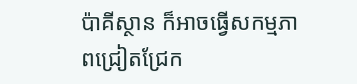ប៉ាគីស្ថាន ក៏អាចធ្វើសកម្មភាពជ្រៀតជ្រែក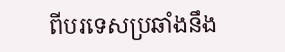ពីបរទេសប្រឆាំងនឹង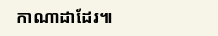កាណាដាដែរ៕